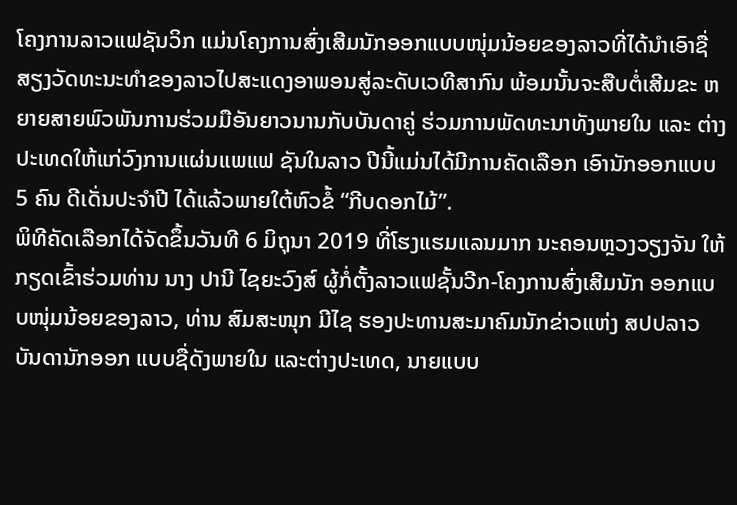ໂຄງການລາວແຟຊັນວິກ ແມ່ນໂຄງການສົ່ງເສີມນັກອອກແບບໜຸ່ມນ້ອຍຂອງລາວທີ່ໄດ້ນຳເອົາຊື່ສຽງວັດທະນະທຳຂອງລາວໄປສະແດງອາພອນສູ່ລະດັບເວທີສາກົນ ພ້ອມນັ້ນຈະສືບຕໍ່ເສີມຂະ ຫຍາຍສາຍພົວພັນການຮ່ວມມືອັນຍາວນານກັບບັນດາຄູ່ ຮ່ວມການພັດທະນາທັງພາຍໃນ ແລະ ຕ່າງປະເທດໃຫ້ແກ່ວົງການແຜ່ນແພແຟ ຊັນໃນລາວ ປີນີ້ແມ່ນໄດ້ມີການຄັດເລືອກ ເອົານັກອອກແບບ 5 ຄົນ ດີເດັ່ນປະຈໍາປີ ໄດ້ແລ້ວພາຍໃຕ້ຫົວຂໍ້ “ກີບດອກໄມ້”.
ພິທີຄັດເລືອກໄດ້ຈັດຂຶ້ນວັນທີ 6 ມິຖຸນາ 2019 ທີ່ໂຮງແຮມແລນມາກ ນະຄອນຫຼວງວຽງຈັນ ໃຫ້ກຽດເຂົ້າຮ່ວມທ່ານ ນາງ ປານີ ໄຊຍະວົງສ໌ ຜູ້ກໍ່ຕັ້ງລາວແຟຊັ້ນວີກ-ໂຄງການສົ່ງເສີມນັກ ອອກແບບໜຸ່ມນ້ອຍຂອງລາວ, ທ່ານ ສົມສະໜຸກ ມີໄຊ ຮອງປະທານສະມາຄົມນັກຂ່າວແຫ່ງ ສປປລາວ ບັນດານັກອອກ ແບບຊື່ດັງພາຍໃນ ແລະຕ່າງປະເທດ, ນາຍແບບ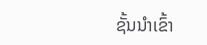ຊັ້ນນຳເຂົ້າ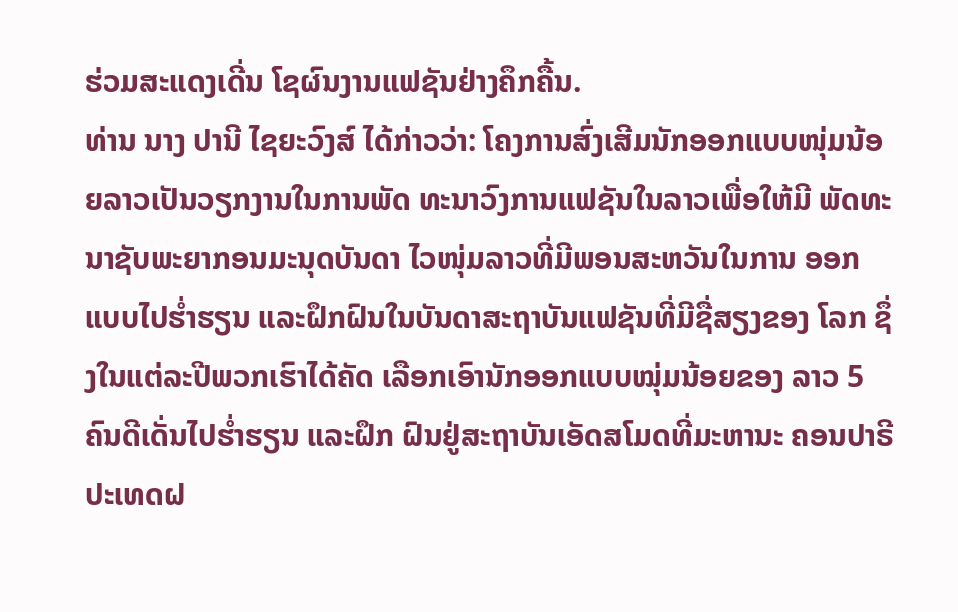ຮ່ວມສະແດງເດີ່ນ ໂຊຜົນງານແຟຊັນຢ່າງຄຶກຄື້ນ.
ທ່ານ ນາງ ປານີ ໄຊຍະວົງສ໌ ໄດ້ກ່າວວ່າ: ໂຄງການສົ່ງເສີມນັກອອກແບບໜຸ່ມນ້ອຍລາວເປັນວຽກງານໃນການພັດ ທະນາວົງການແຟຊັນໃນລາວເພື່ອໃຫ້ມີ ພັດທະນາຊັບພະຍາກອນມະນຸດບັນດາ ໄວໜຸ່ມລາວທີ່ມີພອນສະຫວັນໃນການ ອອກແບບໄປຮໍ່າຮຽນ ແລະຝຶກຝົນໃນບັນດາສະຖາບັນແຟຊັນທີ່ມີຊື່ສຽງຂອງ ໂລກ ຊຶ່ງໃນແຕ່ລະປີພວກເຮົາໄດ້ຄັດ ເລືອກເອົານັກອອກແບບໝຸ່ມນ້ອຍຂອງ ລາວ 5 ຄົນດີເດັ່ນໄປຮໍ່າຮຽນ ແລະຝຶກ ຝົນຢູ່ສະຖາບັນເອັດສໂມດທີ່ມະຫານະ ຄອນປາຣີ ປະເທດຝ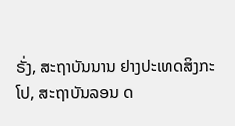ຣັ່ງ, ສະຖາບັນນານ ຢາງປະເທດສິງກະໂປ, ສະຖາບັນລອນ ດ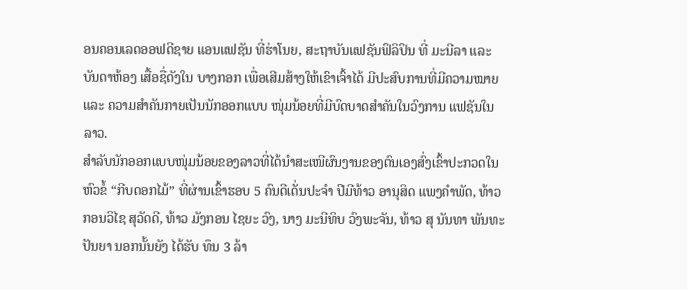ອນຄອນເລດອອຟດີຊາຍ ແອນແຟຊັນ ທີ່ຮ່າໂນຍ, ສະຖາບັນແຟຊັນຟິລິປິນ ທີ່ ມະນີລາ ແລະບັນດາຫ້ອງ ເສື້ອຊື່ດັງໃນ ບາງກອກ ເພື່ອເສີມສ້າງໃຫ້ເຂົາເຈົ້າໄດ້ ມີປະສົບການທີ່ມີຄວາມໝາຍ ແລະ ຄວາມສຳຄັນກາຍເປັນນັກອອກແບບ ໜຸ່ມນ້ອຍທີ່ມີບົດບາດສຳຄັນໃນວົງການ ແຟຊັນໃນລາວ.
ສຳລັບນັກອອກແບບໜຸ່ມນ້ອຍຂອງລາວທີ່ໄດ້ນຳສະເໜີຜົນງານຂອງຕົນເອງສົ່ງເຂົ້າປະກວດໃນຫົວຂໍ້ “ກີບດອກໄມ້” ທີ່ຜ່ານເຂົ້າຮອບ 5 ຄົນດີເດັ່ນປະຈຳ ປີມີທ້າວ ອານຸສິດ ແພງຄໍາພັດ, ທ້າວ ກອນວິໄຊ ສຸວັດດີ, ທ້າວ ມັງກອນ ໄຊຍະ ວົງ, ນາງ ມະນີທິບ ວົງພະຈັນ, ທ້າວ ສຸ ນັນທາ ພັນທະປັນຍາ ນອກນັ້ນຍັງ ໄດ້ຮັບ ທຶນ 3 ລ້າ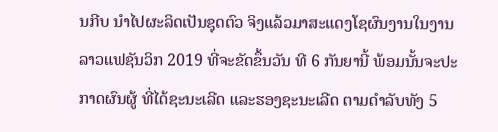ນກີບ ນໍາໄປຜະລິດເປັນຊຸດຕົວ ຈິງແລ້ວມາສະແດງໂຊຜົນງານໃນງານ ລາວແຟຊັນວິກ 2019 ທີ່ຈະຂັດຂຶ້ນວັນ ທີ 6 ກັນຍານີ້ ພ້ອມນັ້ນຈະປະກາດຜົນຜູ້ ທີ່ໄດ້ຊະນະເລີດ ແລະຮອງຊະນະເລີດ ຕາມດຳລັບທັງ 5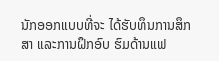ນັກອອກແບບທີ່ຈະ ໄດ້ຮັບທຶນການສຶກສາ ແລະການຝຶກອົບ ຮົມດ້ານແຟ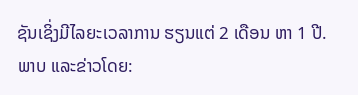ຊັນເຊິ່ງມີໄລຍະເວລາການ ຮຽນແຕ່ 2 ເດືອນ ຫາ 1 ປີ.
ພາບ ແລະຂ່າວໂດຍ: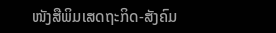ໜັງສືພິມເສດຖະກິດ-ສັງຄົມ